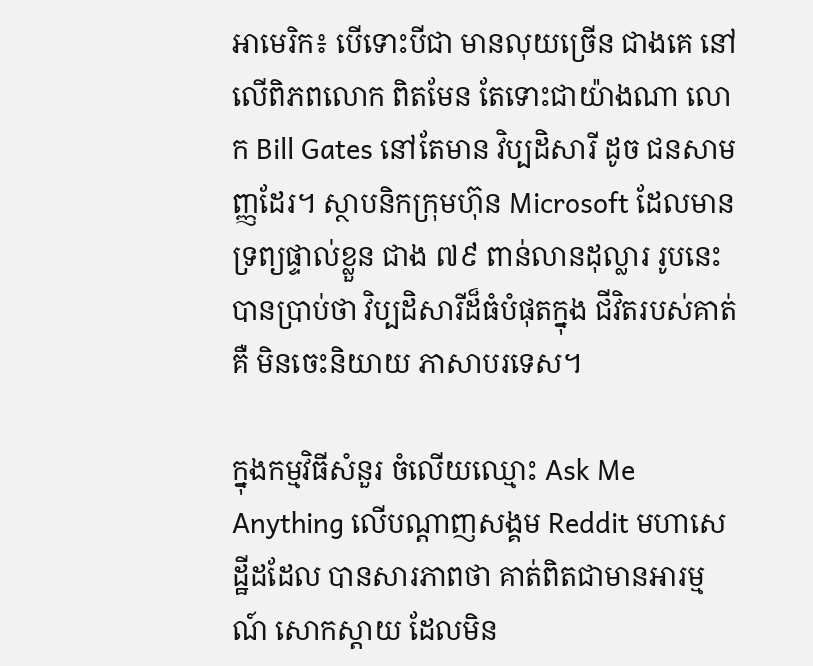អាមេរិក៖ បើទោះបីជា មានលុយច្រើន ជាងគេ នៅលើពិភពលោក ពិតមែន តែទោះជាយ៉ាងណា លោក Bill Gates នៅតែមាន វិប្បដិសារី ដូច ជនសាមញ្ញដែរ។ ស្ថាបនិកក្រុមហ៊ុន Microsoft ដែលមានទ្រព្យផ្ទាល់ខ្លួន ជាង ៧៩ ពាន់លានដុល្លារ រូបនេះ បានប្រាប់ថា វិប្បដិសារីដ៏ធំបំផុតក្នុង ជីវិតរបស់គាត់ គឺ មិនចេះនិយាយ ភាសាបរទេស។

ក្នុងកម្មវិធីសំនួរ ចំលើយឈ្មោះ Ask Me Anything លើបណ្តាញសង្គម Reddit មហាសេដ្ឋីដដែល បានសារភាពថា គាត់ពិតជាមានអារម្មណ៍ សោកស្តាយ ដែលមិន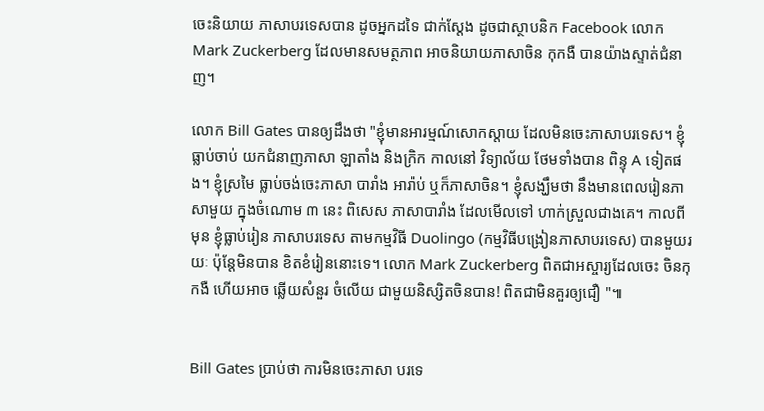ចេះនិយាយ ភាសាបរទេសបាន ដូចអ្នកដទៃ ជាក់ស្តែង ដូចជាស្ថាបនិក Facebook លោក Mark Zuckerberg ដែលមានសមត្ថភាព អាចនិយាយភាសាចិន កុកងឺ បានយ៉ាងស្ទាត់ជំនាញ។

លោក Bill Gates បានឲ្យដឹងថា "ខ្ញុំមានអារម្មណ៍សោកស្តាយ ដែលមិនចេះភាសាបរទេស។ ខ្ញុំធ្លាប់ចាប់ យកជំនាញភាសា ឡាតាំង និងក្រិក កាលនៅ វិទ្យាល័យ ថែមទាំងបាន ពិន្ទុ A ទៀតផង។ ខ្ញុំស្រមៃ ធ្លាប់ចង់ចេះភាសា បារាំង អារ៉ាប់ ឬក៏ភាសាចិន។ ខ្ញុំសង្ឃឹមថា នឹងមានពេលរៀនភាសាមួយ ក្នុងចំណោម ៣ នេះ ពិសេស ភាសាបារាំង ដែលមើលទៅ ហាក់ស្រួលជាងគេ។ កាលពីមុន ខ្ញុំធ្លាប់រៀន ភាសាបរទេស តាមកម្មវិធី Duolingo (កម្មវិធីបង្រៀនភាសាបរទេស) បានមួយរយៈ ប៉ុន្តែមិនបាន ខិតខំរៀននោះទេ។ លោក Mark Zuckerberg ពិតជាអស្ចារ្យដែលចេះ ចិនកុកងឺ ហើយអាច ឆ្លើយសំនួរ ចំលើយ ជាមួយនិស្សិតចិនបាន! ពិតជាមិនគួរឲ្យជឿ "៕


Bill Gates ប្រាប់ថា ការមិនចេះភាសា បរទេ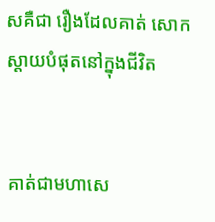សគឺជា រឿងដែលគាត់ សោកស្តាយបំផុតនៅក្នុងជីវិត


គាត់ជាមហាសេ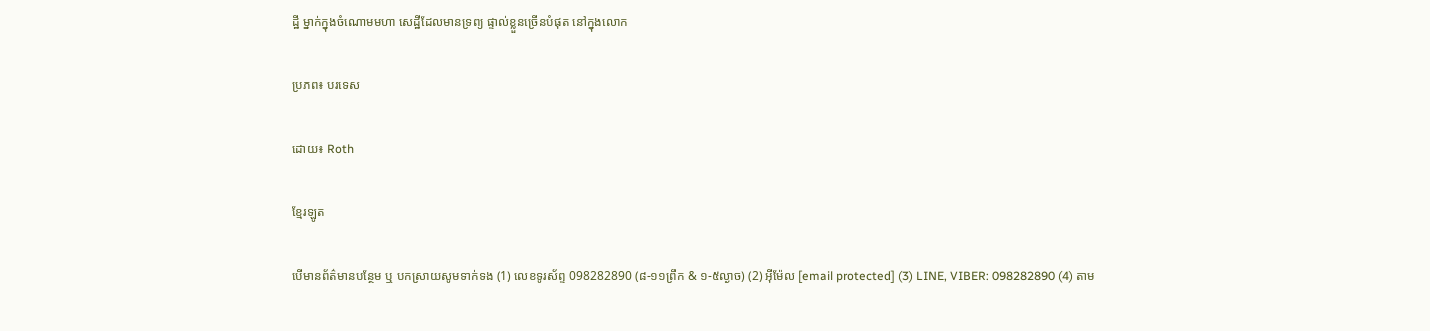ដ្ឋី ម្នាក់ក្នុងចំណោមមហា សេដ្ឋីដែលមានទ្រព្យ ផ្ទាល់ខ្លួនច្រើនបំផុត នៅក្នុងលោក

ប្រភព៖ បរទេស

ដោយ៖ Roth

ខ្មែរឡូត

បើមានព័ត៌មានបន្ថែម ឬ បកស្រាយសូមទាក់ទង (1) លេខទូរស័ព្ទ 098282890 (៨-១១ព្រឹក & ១-៥ល្ងាច) (2) អ៊ីម៉ែល [email protected] (3) LINE, VIBER: 098282890 (4) តាម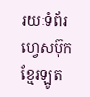រយៈទំព័រហ្វេសប៊ុកខ្មែរឡូត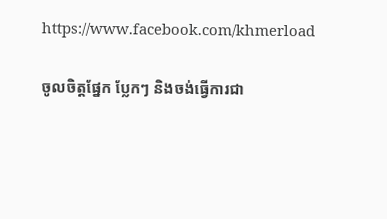https://www.facebook.com/khmerload

ចូលចិត្តផ្នែក ប្លែកៗ និងចង់ធ្វើការជា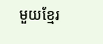មួយខ្មែរ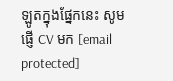ឡូតក្នុងផ្នែកនេះ សូមផ្ញើ CV មក [email protected]